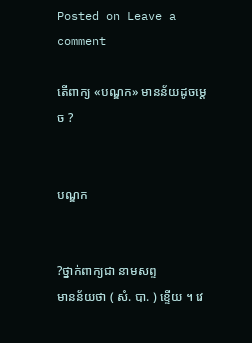Posted on Leave a comment

តើពាក្យ «បណ្ឌក» មានន័យដូចម្ដេច ?


បណ្ឌក


?ថ្នាក់ពាក្យជា នាមសព្ទ
មានន័យថា ( សំ. បា. ) ខ្ទើយ ។ វេ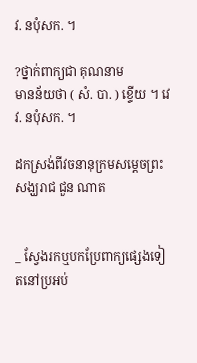វ. នបុំសក. ។

?ថ្នាក់ពាក្យជា គុណនាម
មានន័យថា ( សំ. បា. ) ខ្ទើយ ។ វេវ. នបុំសក. ។

ដកស្រង់ពីវចនានុក្រមសម្ដេចព្រះសង្ឃរាជ ជួន ណាត


_ ស្វែងរកឬបកប្រែពាក្យផ្សេងទៀតនៅប្រអប់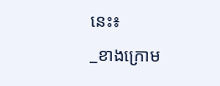នេះ៖
_ខាងក្រោម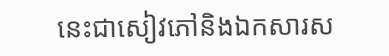នេះជាសៀវភៅនិងឯកសារស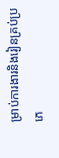ម្រាប់ការងារនិងរៀនគ្រប់ប្រភេ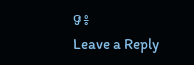ទ៖
Leave a Reply